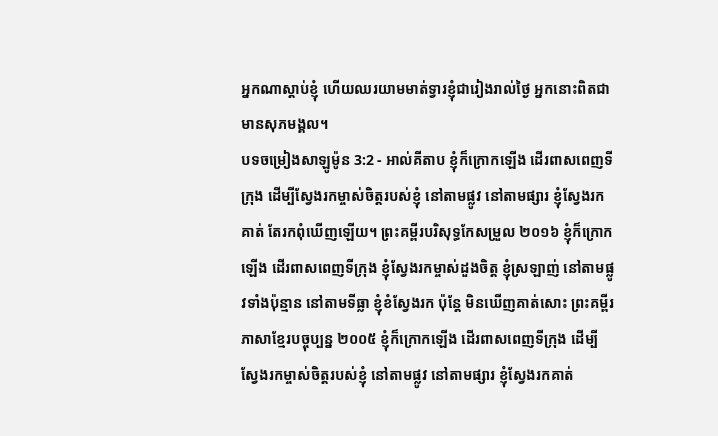អ្នកណាស្ដាប់ខ្ញុំ ហើយឈរយាមមាត់ទ្វារខ្ញុំជារៀងរាល់ថ្ងៃ អ្នកនោះពិតជាមានសុភមង្គល។
បទចម្រៀងសាឡូម៉ូន 3:2 - អាល់គីតាប ខ្ញុំក៏ក្រោកឡើង ដើរពាសពេញទីក្រុង ដើម្បីស្វែងរកម្ចាស់ចិត្តរបស់ខ្ញុំ នៅតាមផ្លូវ នៅតាមផ្សារ ខ្ញុំស្វែងរកគាត់ តែរកពុំឃើញឡើយ។ ព្រះគម្ពីរបរិសុទ្ធកែសម្រួល ២០១៦ ខ្ញុំក៏ក្រោកឡើង ដើរពាសពេញទីក្រុង ខ្ញុំស្វែងរកម្ចាស់ដួងចិត្ត ខ្ញុំស្រឡាញ់ នៅតាមផ្លូវទាំងប៉ុន្មាន នៅតាមទីធ្លា ខ្ញុំខំស្វែងរក ប៉ុន្តែ មិនឃើញគាត់សោះ ព្រះគម្ពីរភាសាខ្មែរបច្ចុប្បន្ន ២០០៥ ខ្ញុំក៏ក្រោកឡើង ដើរពាសពេញទីក្រុង ដើម្បីស្វែងរកម្ចាស់ចិត្តរបស់ខ្ញុំ នៅតាមផ្លូវ នៅតាមផ្សារ ខ្ញុំស្វែងរកគាត់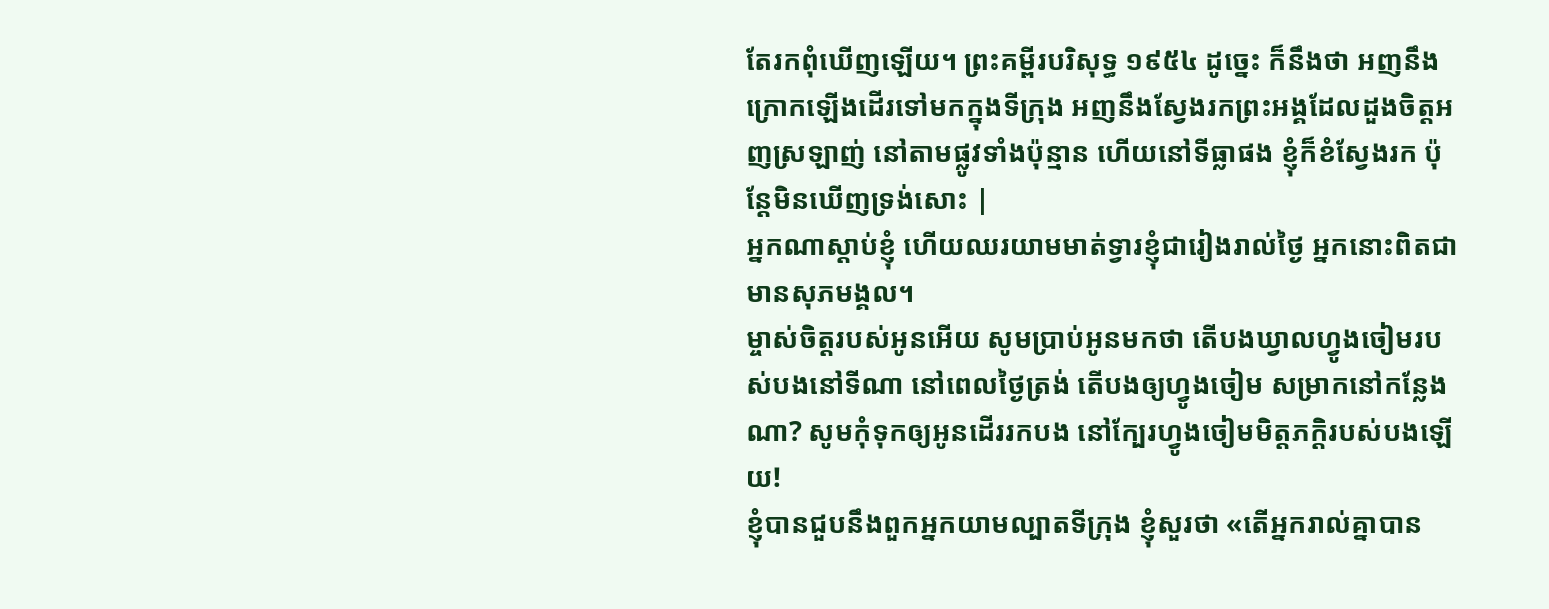តែរកពុំឃើញឡើយ។ ព្រះគម្ពីរបរិសុទ្ធ ១៩៥៤ ដូច្នេះ ក៏នឹងថា អញនឹងក្រោកឡើងដើរទៅមកក្នុងទីក្រុង អញនឹងស្វែងរកព្រះអង្គដែលដួងចិត្តអញស្រឡាញ់ នៅតាមផ្លូវទាំងប៉ុន្មាន ហើយនៅទីធ្លាផង ខ្ញុំក៏ខំស្វែងរក ប៉ុន្តែមិនឃើញទ្រង់សោះ |
អ្នកណាស្ដាប់ខ្ញុំ ហើយឈរយាមមាត់ទ្វារខ្ញុំជារៀងរាល់ថ្ងៃ អ្នកនោះពិតជាមានសុភមង្គល។
ម្ចាស់ចិត្តរបស់អូនអើយ សូមប្រាប់អូនមកថា តើបងឃ្វាលហ្វូងចៀមរបស់បងនៅទីណា នៅពេលថ្ងៃត្រង់ តើបងឲ្យហ្វូងចៀម សម្រាកនៅកន្លែងណា? សូមកុំទុកឲ្យអូនដើររកបង នៅក្បែរហ្វូងចៀមមិត្តភក្ដិរបស់បងឡើយ!
ខ្ញុំបានជួបនឹងពួកអ្នកយាមល្បាតទីក្រុង ខ្ញុំសួរថា «តើអ្នករាល់គ្នាបាន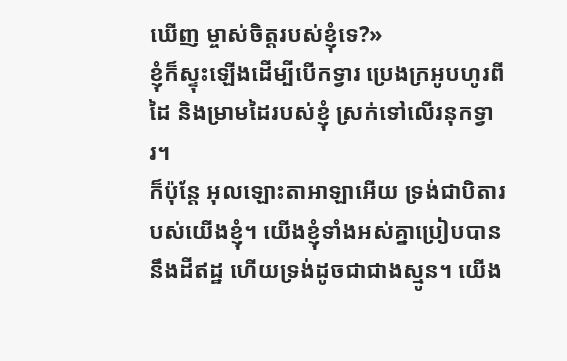ឃើញ ម្ចាស់ចិត្តរបស់ខ្ញុំទេ?»
ខ្ញុំក៏ស្ទុះឡើងដើម្បីបើកទ្វារ ប្រេងក្រអូបហូរពីដៃ និងម្រាមដៃរបស់ខ្ញុំ ស្រក់ទៅលើរនុកទ្វារ។
ក៏ប៉ុន្តែ អុលឡោះតាអាឡាអើយ ទ្រង់ជាបិតារបស់យើងខ្ញុំ។ យើងខ្ញុំទាំងអស់គ្នាប្រៀបបាននឹងដីឥដ្ឋ ហើយទ្រង់ដូចជាជាងស្មូន។ យើង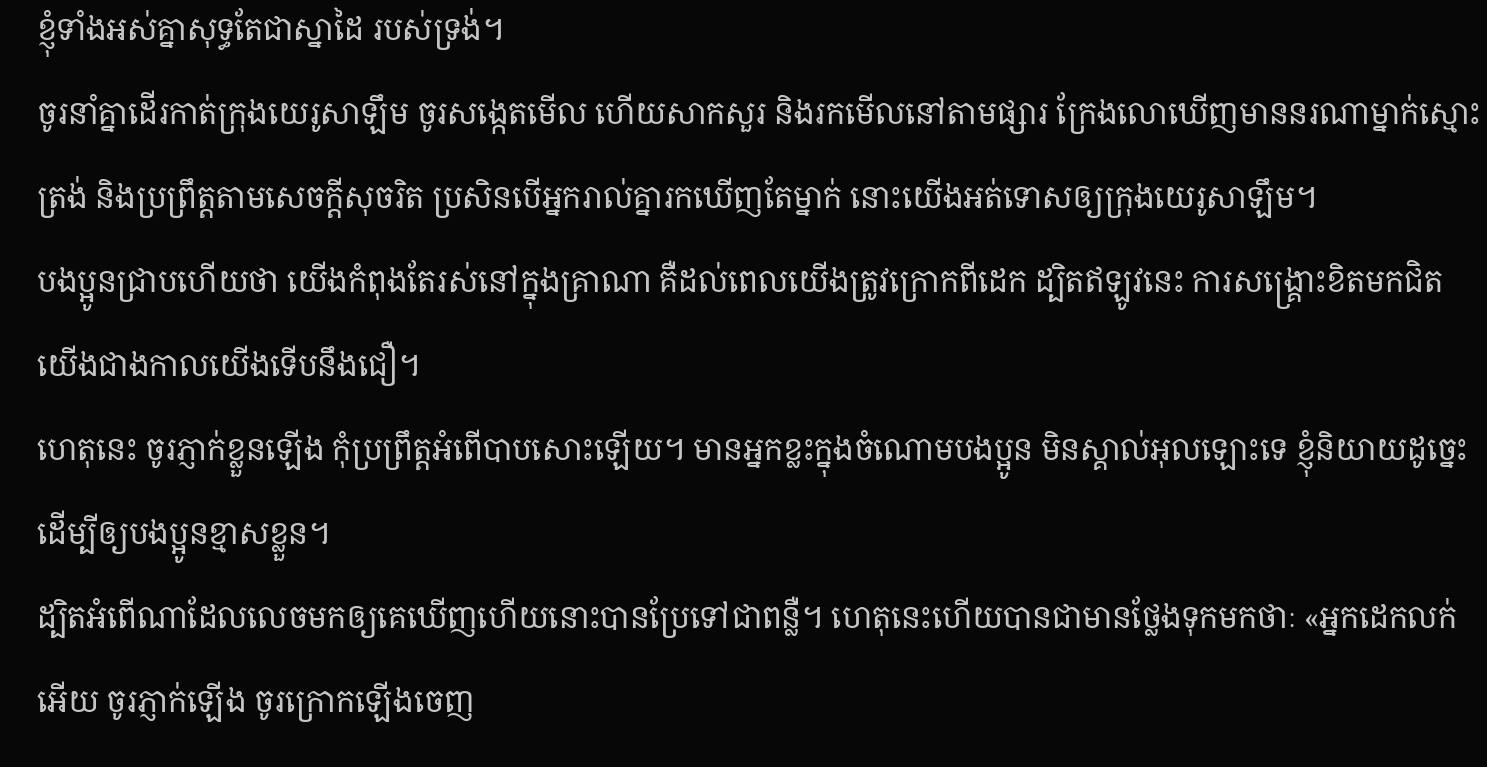ខ្ញុំទាំងអស់គ្នាសុទ្ធតែជាស្នាដៃ របស់ទ្រង់។
ចូរនាំគ្នាដើរកាត់ក្រុងយេរូសាឡឹម ចូរសង្កេតមើល ហើយសាកសួរ និងរកមើលនៅតាមផ្សារ ក្រែងលោឃើញមាននរណាម្នាក់ស្មោះត្រង់ និងប្រព្រឹត្តតាមសេចក្ដីសុចរិត ប្រសិនបើអ្នករាល់គ្នារកឃើញតែម្នាក់ នោះយើងអត់ទោសឲ្យក្រុងយេរូសាឡឹម។
បងប្អូនជ្រាបហើយថា យើងកំពុងតែរស់នៅក្នុងគ្រាណា គឺដល់ពេលយើងត្រូវក្រោកពីដេក ដ្បិតឥឡូវនេះ ការសង្គ្រោះខិតមកជិតយើងជាងកាលយើងទើបនឹងជឿ។
ហេតុនេះ ចូរភ្ញាក់ខ្លួនឡើង កុំប្រព្រឹត្ដអំពើបាបសោះឡើយ។ មានអ្នកខ្លះក្នុងចំណោមបងប្អូន មិនស្គាល់អុលឡោះទេ ខ្ញុំនិយាយដូច្នេះ ដើម្បីឲ្យបងប្អូនខ្មាសខ្លួន។
ដ្បិតអំពើណាដែលលេចមកឲ្យគេឃើញហើយនោះបានប្រែទៅជាពន្លឺ។ ហេតុនេះហើយបានជាមានថ្លែងទុកមកថាៈ «អ្នកដេកលក់អើយ ចូរភ្ញាក់ឡើង ចូរក្រោកឡើងចេញ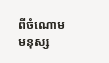ពីចំណោមមនុស្ស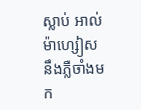ស្លាប់ អាល់ម៉ាហ្សៀសនឹងភ្លឺចាំងមក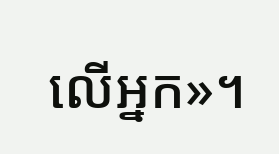លើអ្នក»។